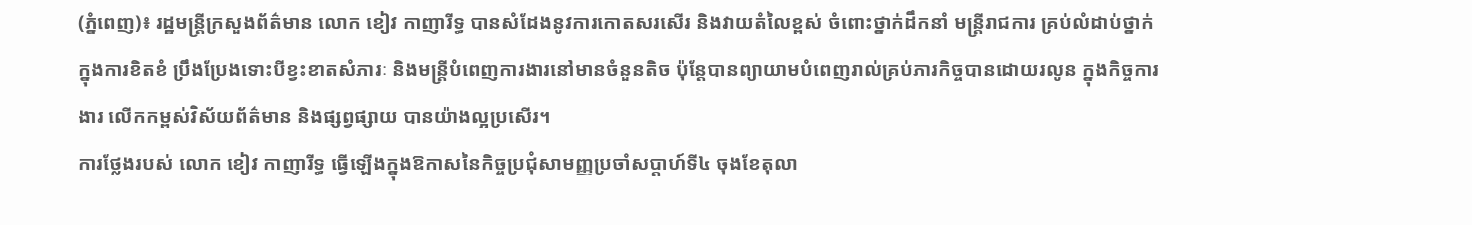(ភ្នំពេញ)៖ រដ្ឋមន្រ្តីក្រសួងព័ត៌មាន លោក ខៀវ កាញារីទ្ធ បានសំដែងនូវការកោតសរសើរ និងវាយតំលៃខ្ពស់ ចំពោះថ្នាក់ដឹកនាំ មន្រ្តីរាជការ គ្រប់លំដាប់ថ្នាក់ ក្នុងការខិតខំ ប្រឹងប្រែងទោះបីខ្វះខាតសំភារៈ និងមន្រ្តីបំពេញការងារនៅមានចំនួនតិច ប៉ុន្តែបានព្យាយាមបំពេញរាល់គ្រប់ភារកិច្ចបានដោយរលូន ក្នុងកិច្ចការងារ លើកកម្ពស់វិស័យព័ត៌មាន និងផ្សព្វផ្សាយ បានយ៉ាងល្អប្រសើរ។
ការថ្លែងរបស់ លោក ខៀវ កាញារីទ្ធ ធ្វើឡើងក្នុងឱកាសនៃកិច្ចប្រជុំសាមញ្ញប្រចាំសប្តាហ៍ទី៤ ចុងខែតុលា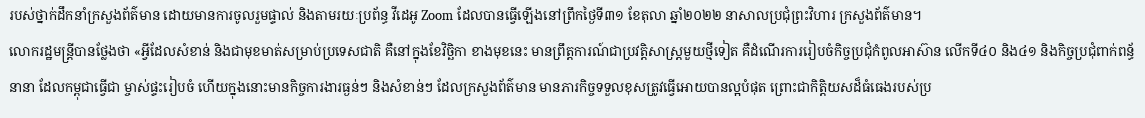របស់ថ្នាក់ដឹកនាំក្រសួងព័ត៌មាន ដោយមានការចូលរួមផ្ទាល់ និងតាមរយៈប្រព័ន្ធ វីដេអូ Zoom ដែលបានធ្វើឡើងនៅព្រឹកថ្ងៃទី៣១ ខែតុលា ឆ្នាំ២០២២ នាសាលប្រជុំព្រះវិហារ ក្រសួងព័ត៌មាន។
លោករដ្ឋមន្រ្តីបានថ្លែងថា «អ្វីដែលសំខាន់ និងជាមុខមាត់សម្រាប់ប្រទេសជាតិ គឺនៅក្នុងខែវិច្ឆិកា ខាងមុខនេះ មានព្រឹត្តការណ៍ជាប្រវត្តិសាស្រ្តមួយថ្មីទៀត គឺដំណើរការរៀបចំកិច្ចប្រជុំកំពូលអាស៊ាន លើកទី៤០ និង៤១ និងកិច្ចប្រជុំពាក់ពន្ធ័នានា ដែលកម្ពុជាធ្វើជា ម្ចាស់ផ្ទះរៀបចំ ហើយក្នុងនោះមានកិច្ចការងារធ្ងន់ៗ និងសំខាន់ៗ ដែលក្រសួងព័ត៌មាន មានភារកិច្ចទទួលខុសត្រូវធ្វើអោយបានល្អបំផុត ព្រោះជាកិត្តិយសដ៏ធំធេងរបស់ប្រ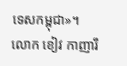ទេសកម្ពុជា»។
លោក ខៀវ កាញារឹ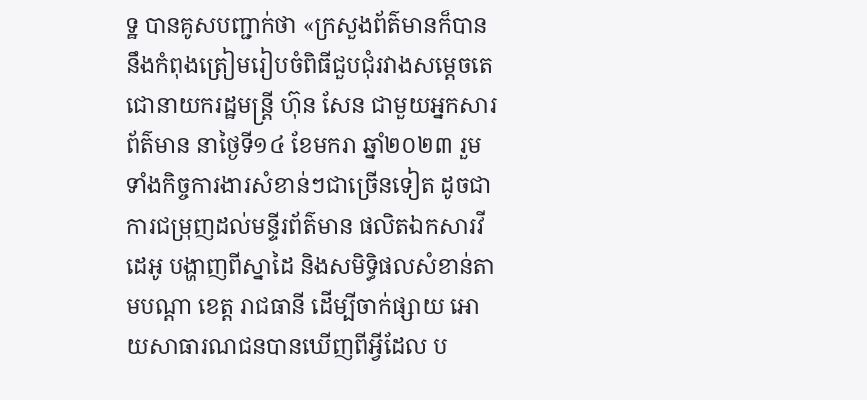ទ្ឋ បានគូសបញ្ជាក់ថា «ក្រសួងព័ត៌មានក៏បាននឹងកំពុងត្រៀមរៀបចំពិធីជួបជុំរវាងសម្តេចតេជោនាយករដ្ឋមន្រ្តី ហ៊ុន សែន ជាមួយអ្នកសារព័ត៌មាន នាថ្ងៃទី១៤ ខែមករា ឆ្នាំ២០២៣ រួមទាំងកិច្ចការងារសំខាន់ៗជាច្រើនទៀត ដូចជាការជម្រុញដល់មន្ទីរព័ត៌មាន ផលិតឯកសារវីដេអូ បង្ហាញពីស្នាដៃ និងសមិទ្ធិផលសំខាន់តាមបណ្តា ខេត្ត រាជធានី ដើម្បីចាក់ផ្សាយ អោយសាធារណជនបានឃើញពីអ្វីដែល ប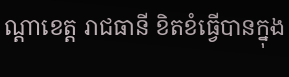ណ្តាខេត្ត រាជធានី ខិតខំធ្វើបានក្នុង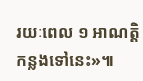រយៈពេល ១ អាណត្តិ កន្លងទៅនេះ»៕